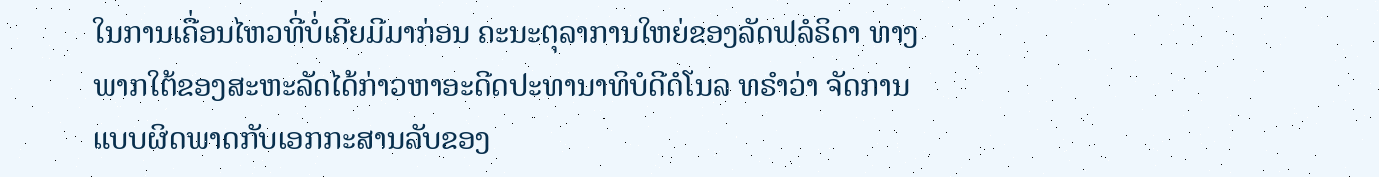ໃນການເຄື່ອນໄຫວທີ່ບໍ່ເຄີຍມີມາກ່ອນ ຄະນະຕຸລາການໃຫຍ່ຂອງລັດຟລໍຣິດາ ທາງພາກໃຕ້ຂອງສະຫະລັດໄດ້ກ່າວຫາອະດີດປະທານາທິບໍດີດໍໂນລ ທຣຳວ່າ ຈັດການແບບຜິດພາດກັບເອກກະສານລັບຂອງ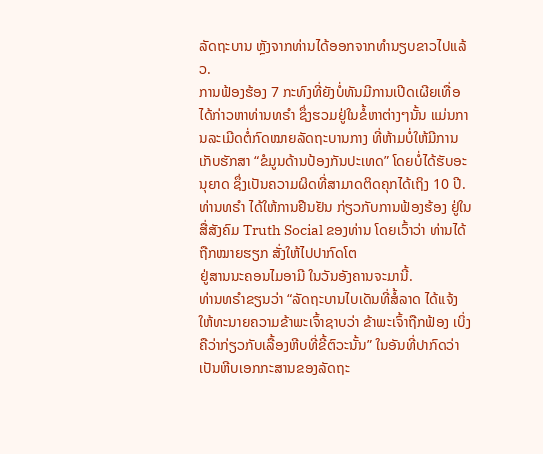ລັດຖະບານ ຫຼັງຈາກທ່ານໄດ້ອອກຈາກທຳນຽບຂາວໄປແລ້ວ.
ການຟ້ອງຮ້ອງ 7 ກະທົງທີ່ຍັງບໍ່ທັນມີການເປີດເຜີຍເທື່ອ ໄດ້ກ່າວຫາທ່ານທຣຳ ຊຶ່ງຮວມຢູ່ໃນຂໍ້ຫາຕ່າງໆນັ້ນ ແມ່ນການລະເມີດຕໍ່ກົດໝາຍລັດຖະບານກາງ ທີ່ຫ້າມບໍ່ໃຫ້ມີການເກັບຮັກສາ “ຂໍມູນດ້ານປ້ອງກັນປະເທດ” ໂດຍບໍ່ໄດ້ຮັບອະນຸຍາດ ຊຶ່ງເປັນຄວາມຜິດທີ່ສາມາດຕິດຄຸກໄດ້ເຖິງ 10 ປີ.
ທ່ານທຣຳ ໄດ້ໃຫ້ການຢືນຢັນ ກ່ຽວກັບການຟ້ອງຮ້ອງ ຢູ່ໃນສື່ສັງຄົມ Truth Social ຂອງທ່ານ ໂດຍເວົ້າວ່າ ທ່ານໄດ້ຖືກໝາຍຮຽກ ສັ່ງໃຫ້ໄປປາກົດໂຕ
ຢູ່ສານນະຄອນໄມອາມີ ໃນວັນອັງຄານຈະມານີ້.
ທ່ານທຣຳຂຽນວ່າ “ລັດຖະບານໄບເດັນທີ່ສໍ້ລາດ ໄດ້ແຈ້ງໃຫ້ທະນາຍຄວາມຂ້າພະເຈົ້າຊາບວ່າ ຂ້າພະເຈົ້າຖືກຟ້ອງ ເບິ່ງຄືວ່າກ່ຽວກັບເລື້ອງຫີບທີ່ຂີ້ຕົວະນັ້ນ” ໃນອັນທີ່ປາກົດວ່າ ເປັນຫີບເອກກະສານຂອງລັດຖະ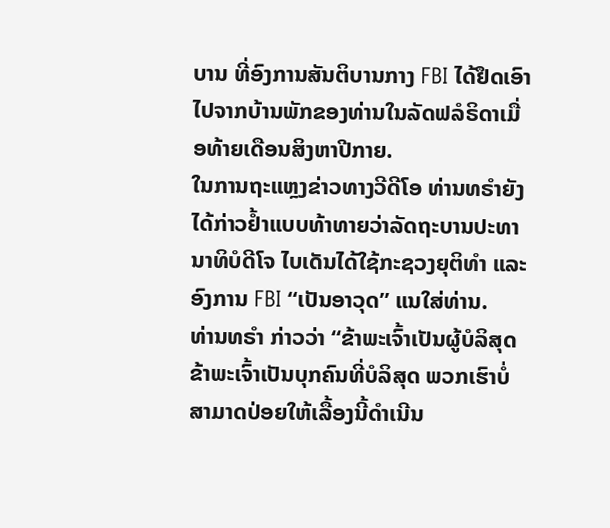ບານ ທີ່ອົງການສັນຕິບານກາງ FBI ໄດ້ຢຶດເອົາໄປຈາກບ້ານພັກຂອງທ່ານໃນລັດຟລໍຣິດາເມື່ອທ້າຍເດືອນສິງຫາປີກາຍ.
ໃນການຖະແຫຼງຂ່າວທາງວີດີໂອ ທ່ານທຣຳຍັງໄດ້ກ່າວຢ້ຳແບບທ້າທາຍວ່າລັດຖະບານປະທານາທິບໍດີໂຈ ໄບເດັນໄດ້ໃຊ້ກະຊວງຍຸຕິທຳ ແລະອົງການ FBI “ເປັນອາວຸດ” ແນໃສ່ທ່ານ.
ທ່ານທຣຳ ກ່າວວ່າ “ຂ້າພະເຈົ້າເປັນຜູ້ບໍລິສຸດ ຂ້າພະເຈົ້າເປັນບຸກຄົນທີ່ບໍລິສຸດ ພວກເຮົາບໍ່ສາມາດປ່ອຍໃຫ້ເລື້ອງນີ້ດຳເນີນ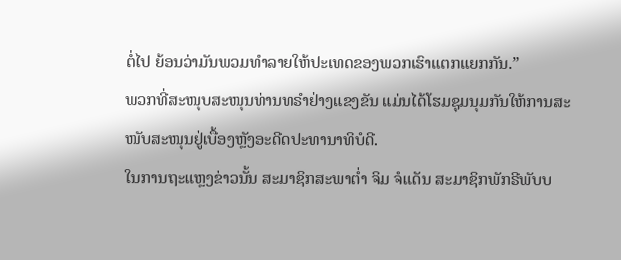ຕໍ່ໄປ ຍ້ອນວ່າມັນພວມທຳລາຍໃຫ້ປະເທດຂອງພວກເຮົາແຕກແຍກກັນ.”
ພວກທີ່ສະໜຸບສະໜຸນທ່ານທຣຳຢ່າງແຂງຂັນ ແມ່ນໄດ້ໂຮມຊຸມນຸມກັນໃຫ້ການສະໜັບສະໜຸນຢູ່ເບື້ອງຫຼັງອະດີດປະທານາທິບໍດີ.
ໃນການຖະແຫຼງຂ່າວນັ້ນ ສະມາຊິກສະພາຕ່ຳ ຈິມ ຈໍແດັນ ສະມາຊິກພັກຣີພັບບ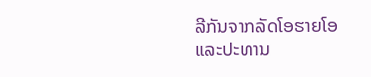ລີກັນຈາກລັດໂອຮາຍໂອ ແລະປະທານ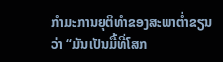ກຳມະການຍຸຕິທຳຂອງສະພາຕ່ຳຂຽນວ່າ “ມັນເປັນມື້ທີ່ໂສກ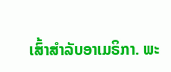ເສົ້າສຳລັບອາເມຣິກາ. ພະ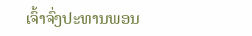ເຈົ້າຈົ່ງປະທານພອນ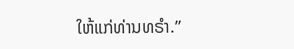ໃຫ້ແກ່ທ່ານທຣຳ.”